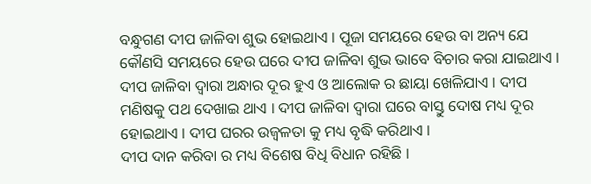ବନ୍ଧୁଗଣ ଦୀପ ଜାଳିବା ଶୁଭ ହୋଇଥାଏ । ପୂଜା ସମୟରେ ହେଉ ବା ଅନ୍ୟ ଯେ କୌଣସି ସମୟରେ ହେଉ ଘରେ ଦୀପ ଜାଳିବା ଶୁଭ ଭାବେ ବିଚାର କରା ଯାଇଥାଏ । ଦୀପ ଜାଳିବା ଦ୍ଵାରା ଅନ୍ଧାର ଦୂର ହୁଏ ଓ ଆଲୋକ ର ଛାୟା ଖେଳିଯାଏ । ଦୀପ ମଣିଷକୁ ପଥ ଦେଖାଇ ଥାଏ । ଦୀପ ଜାଳିବା ଦ୍ଵାରା ଘରେ ବାସ୍ତୁ ଦୋଷ ମଧ୍ୟ ଦୂର ହୋଇଥାଏ । ଦୀପ ଘରର ଉଜ୍ବଳତା କୁ ମଧ୍ୟ ବୃଦ୍ଧି କରିଥାଏ ।
ଦୀପ ଦାନ କରିବା ର ମଧ୍ୟ ବିଶେଷ ବିଧି ବିଧାନ ରହିଛି ।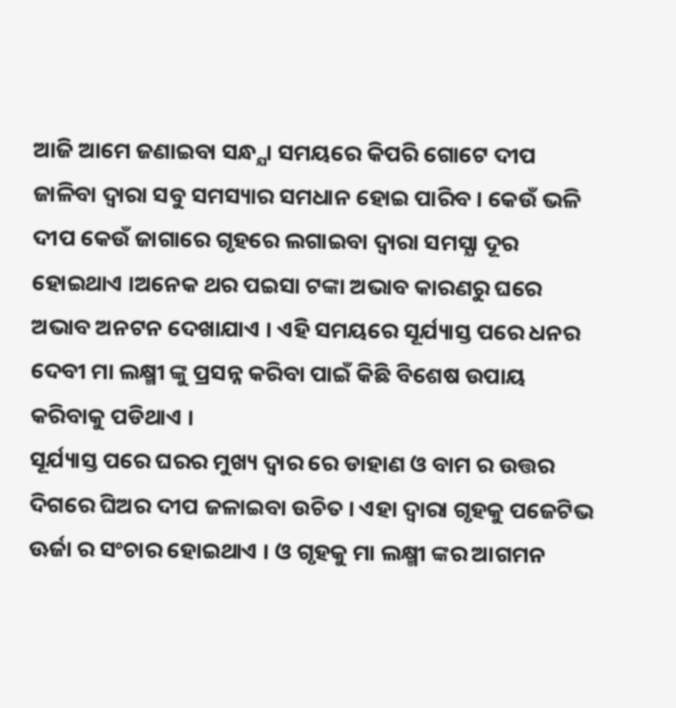ଆଜି ଆମେ ଜଣାଇବା ସନ୍ଧ୍ଯା ସମୟରେ କିପରି ଗୋଟେ ଦୀପ ଜାଳିବା ଦ୍ଵାରା ସବୁ ସମସ୍ୟାର ସମଧାନ ହୋଇ ପାରିବ । କେଉଁ ଭଳି ଦୀପ କେଉଁ ଜାଗାରେ ଗୃହରେ ଲଗାଇବା ଦ୍ଵାରା ସମସ୍ଯା ଦୂର ହୋଇଥାଏ ।ଅନେକ ଥର ପଇସା ଟଙ୍କା ଅଭାବ କାରଣରୁ ଘରେ ଅଭାବ ଅନଟନ ଦେଖାଯାଏ । ଏହି ସମୟରେ ସୂର୍ଯ୍ୟାସ୍ତ ପରେ ଧନର ଦେବୀ ମା ଲକ୍ଷ୍ମୀ ଙ୍କୁ ପ୍ରସନ୍ନ କରିବା ପାଇଁ କିଛି ବିଶେଷ ଉପାୟ କରିବାକୁ ପଡିଥାଏ ।
ସୂର୍ଯ୍ୟାସ୍ତ ପରେ ଘରର ମୁଖ୍ୟ ଦ୍ଵାର ରେ ଡାହାଣ ଓ ବାମ ର ଉତ୍ତର ଦିଗରେ ଘିଅର ଦୀପ ଜଳାଇବା ଉଚିତ । ଏହା ଦ୍ଵାରା ଗୃହକୁ ପଜେଟିଭ ଊର୍ଜା ର ସଂଚାର ହୋଇଥାଏ । ଓ ଗୃହକୁ ମା ଲକ୍ଷ୍ମୀ ଙ୍କର ଆଗମନ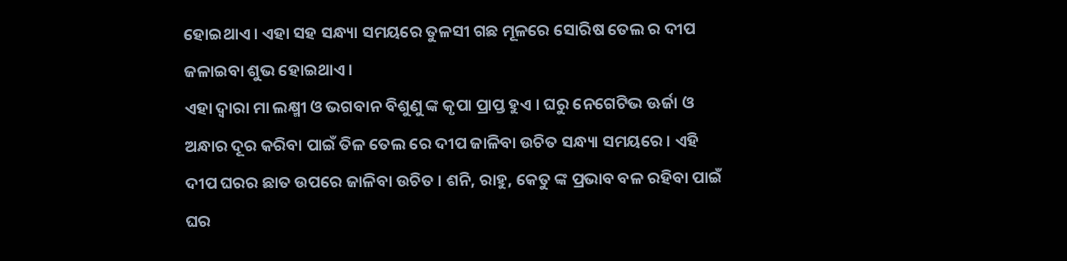ହୋଇଥାଏ । ଏହା ସହ ସନ୍ଧ୍ୟା ସମୟରେ ତୁଳସୀ ଗଛ ମୂଳରେ ସୋରିଷ ତେଲ ର ଦୀପ ଜଳାଇବା ଶୁଭ ହୋଇଥାଏ ।
ଏହା ଦ୍ଵାରା ମା ଲକ୍ଷ୍ମୀ ଓ ଭଗବାନ ବିଶୁଣୁ ଙ୍କ କୃପା ପ୍ରାପ୍ତ ହୁଏ । ଘରୁ ନେଗେଟିଭ ଊର୍ଜା ଓ ଅନ୍ଧାର ଦୂର କରିବା ପାଇଁ ତିଳ ତେଲ ରେ ଦୀପ ଜାଳିବା ଉଚିତ ସନ୍ଧ୍ୟା ସମୟରେ । ଏହି ଦୀପ ଘରର ଛାତ ଉପରେ ଜାଳିବା ଉଚିତ । ଶନି, ରାହୁ, କେତୁ ଙ୍କ ପ୍ରଭାବ ବଳ ରହିବା ପାଇଁ ଘର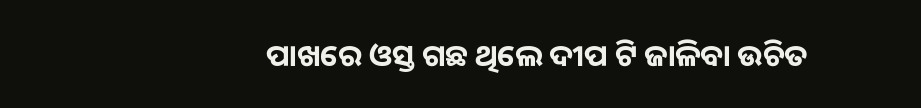ପାଖରେ ଓସ୍ତ ଗଛ ଥିଲେ ଦୀପ ଟି ଜାଳିବା ଉଚିତ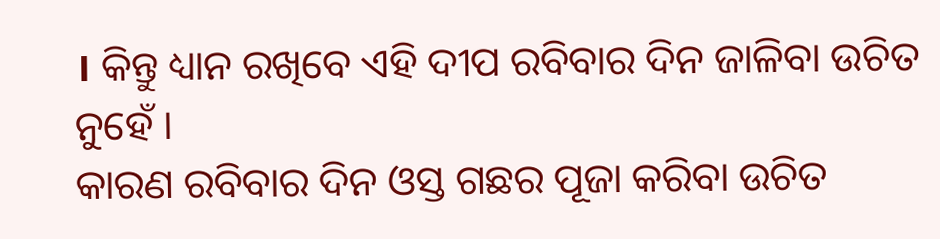। କିନ୍ତୁ ଧ୍ୟାନ ରଖିବେ ଏହି ଦୀପ ରବିବାର ଦିନ ଜାଳିବା ଉଚିତ ନୁହେଁ ।
କାରଣ ରବିବାର ଦିନ ଓସ୍ତ ଗଛର ପୂଜା କରିବା ଉଚିତ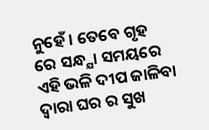ନୁହେଁ । ତେବେ ଗୃହ ରେ ସନ୍ଧ୍ଯା ସମୟରେ ଏହି ଭଳି ଦୀପ ଜାଳିବା ଦ୍ଵାରା ଘର ର ସୁଖ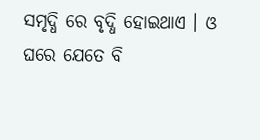ସମୃଦ୍ଧି ରେ ବୃଦ୍ଧି ହୋଇଥାଏ । ଓ ଘରେ ଯେତେ ବି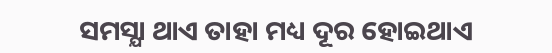ସମସ୍ଯା ଥାଏ ତାହା ମଧ୍ୟ ଦୂର ହୋଇଥାଏ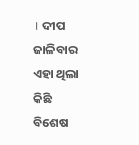। ଦୀପ ଜାଳିବାର ଏହା ଥିଲା କିଛି ବିଶେଷ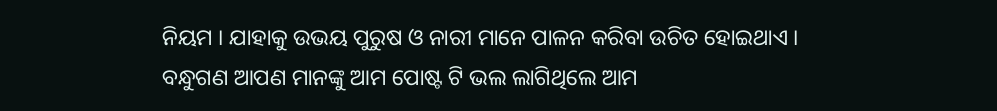ନିୟମ । ଯାହାକୁ ଉଭୟ ପୁରୁଷ ଓ ନାରୀ ମାନେ ପାଳନ କରିବା ଉଚିତ ହୋଇଥାଏ ।
ବନ୍ଧୁଗଣ ଆପଣ ମାନଙ୍କୁ ଆମ ପୋଷ୍ଟ ଟି ଭଲ ଲାଗିଥିଲେ ଆମ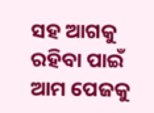ସହ ଆଗକୁ ରହିବା ପାଇଁ ଆମ ପେଜକୁ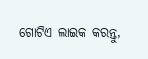ଗୋଟିଏ ଲାଇକ କରନ୍ତୁ,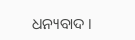ଧନ୍ୟବାଦ ।